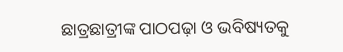ଛାତ୍ରଛାତ୍ରୀଙ୍କ ପାଠପଢ଼ା ଓ ଭବିଷ୍ୟତକୁ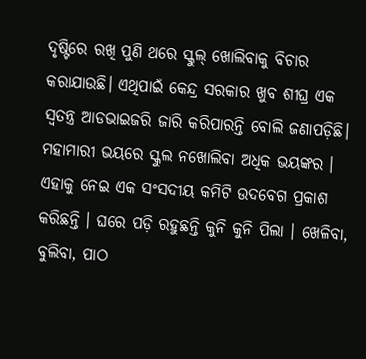ଦୃଷ୍ଟିରେ ରଖି ପୁଣି ଥରେ ସ୍କୁଲ୍ ଖୋଲିବାକୁ ବିଚାର କରାଯାଉଛି। ଏଥିପାଇଁ କେନ୍ଦ୍ର ସରକାର ଖୁବ ଶୀଘ୍ର ଏକ ସ୍ୱତନ୍ତ୍ର ଆଡଭାଇଜରି ଜାରି କରିପାରନ୍ତି ବୋଲି ଜଣାପଡ଼ିଛି।
ମହାମାରୀ ଭୟରେ ସ୍କୁଲ ନଖୋଲିବା ଅଧିକ ଭୟଙ୍କର । ଏହାକୁ ନେଇ ଏକ ସଂସଦୀୟ କମିଟି ଉଦବେଗ ପ୍ରକାଶ କରିଛନ୍ତି । ଘରେ ପଡ଼ି ରହୁଛନ୍ତି କୁନି କୁନି ପିଲା । ଖେଳିବା, ବୁଲିବା, ପାଠ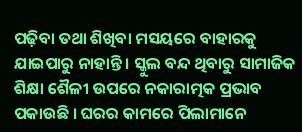ପଢ଼ିବା ତଥା ଶିଖିବା ମସୟରେ ବାହାରକୁ ଯାଇପାରୁ ନାହାନ୍ତି । ସ୍କୁଲ ବନ୍ଦ ଥିବାରୁ ସାମାଜିକ ଶିକ୍ଷା ଶୈଳୀ ଉପରେ ନକାରାତ୍ମକ ପ୍ରଭାବ ପକାଉଛି । ଘରର କାମରେ ପିଲାମାନେ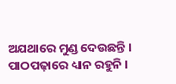ଅଯଥାରେ ମୁଣ୍ଡ ଦେଉଛନ୍ତି । ପାଠପଢ଼ାରେ ଧ୍ୟାନ ରହୁନି ।